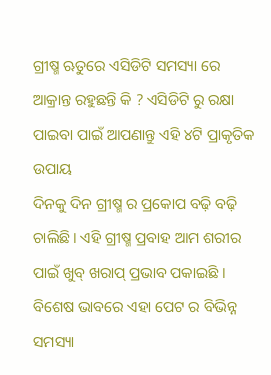ଗ୍ରୀଷ୍ମ ଋତୁରେ ଏସିଡିଟି ସମସ୍ୟା ରେ ଆକ୍ରାନ୍ତ ରହୁଛନ୍ତି କି ? ଏସିଡିଟି ରୁ ରକ୍ଷା ପାଇବା ପାଇଁ ଆପଣାନ୍ତୁ ଏହି ୪ଟି ପ୍ରାକୃତିକ ଉପାୟ
ଦିନକୁ ଦିନ ଗ୍ରୀଷ୍ମ ର ପ୍ରକୋପ ବଢ଼ି ବଢ଼ି ଚାଲିଛି। ଏହି ଗ୍ରୀଷ୍ମ ପ୍ରବାହ ଆମ ଶରୀର ପାଇଁ ଖୁବ୍ ଖରାପ୍ ପ୍ରଭାବ ପକାଇଛି । ବିଶେଷ ଭାବରେ ଏହା ପେଟ ର ବିଭିନ୍ନ ସମସ୍ୟା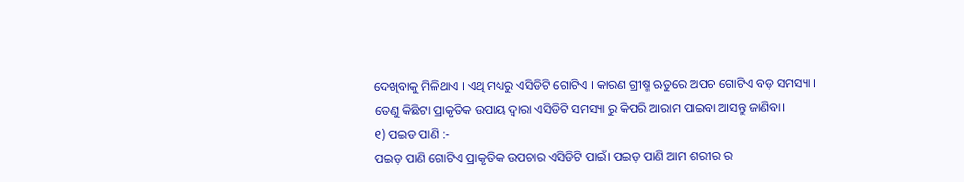ଦେଖିବାକୁ ମିଳିଥାଏ । ଏଥି ମଧ୍ୟରୁ ଏସିଡିଟି ଗୋଟିଏ । କାରଣ ଗ୍ରୀଷ୍ମ ଋତୁରେ ଅପଚ ଗୋଟିଏ ବଡ଼ ସମସ୍ୟା ।
ତେଣୁ କିଛିଟା ପ୍ରାକୃତିକ ଉପାୟ ଦ୍ଵାରା ଏସିଡିଟି ସମସ୍ୟା ରୁ କିପରି ଆରାମ ପାଇବା ଆସନ୍ତୁ ଜାଣିବା।
୧) ପଇଡ ପାଣି :-
ପଇଡ଼ ପାଣି ଗୋଟିଏ ପ୍ରାକୃତିକ ଉପଚାର ଏସିଡିଟି ପାଇଁ। ପଇଡ଼ ପାଣି ଆମ ଶରୀର ର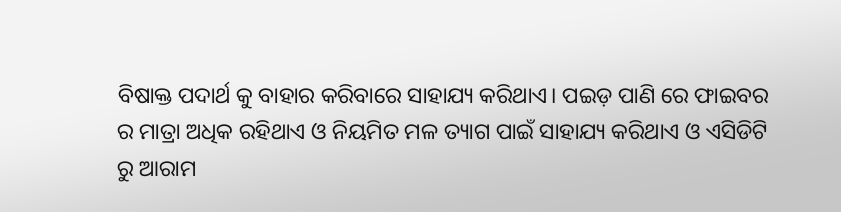ବିଷାକ୍ତ ପଦାର୍ଥ କୁ ବାହାର କରିବାରେ ସାହାଯ୍ୟ କରିଥାଏ। ପଇଡ଼ ପାଣି ରେ ଫାଇବର ର ମାତ୍ରା ଅଧିକ ରହିଥାଏ ଓ ନିୟମିତ ମଳ ତ୍ୟାଗ ପାଇଁ ସାହାଯ୍ୟ କରିଥାଏ ଓ ଏସିଡିଟି ରୁ ଆରାମ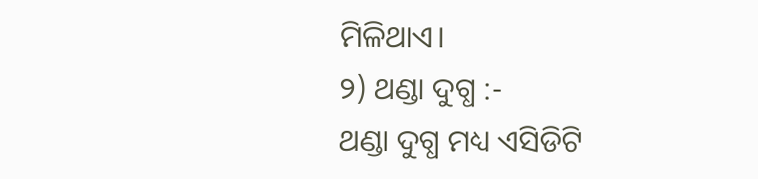ମିଳିଥାଏ।
୨) ଥଣ୍ଡା ଦୁଗ୍ଧ :-
ଥଣ୍ଡା ଦୁଗ୍ଧ ମଧ୍ୟ ଏସିଡିଟି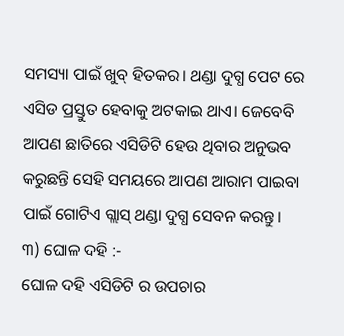ସମସ୍ୟା ପାଇଁ ଖୁବ୍ ହିତକର। ଥଣ୍ଡା ଦୁଗ୍ଧ ପେଟ ରେ ଏସିଡ ପ୍ରସ୍ତୁତ ହେବାକୁ ଅଟକାଇ ଥାଏ। ଜେବେବି ଆପଣ ଛାତିରେ ଏସିଡିଟି ହେଉ ଥିବାର ଅନୁଭବ କରୁଛନ୍ତି ସେହି ସମୟରେ ଆପଣ ଆରାମ ପାଇବା ପାଇଁ ଗୋଟିଏ ଗ୍ଲାସ୍ ଥଣ୍ଡା ଦୁଗ୍ଧ ସେବନ କରନ୍ତୁ।
୩) ଘୋଳ ଦହି :-
ଘୋଳ ଦହି ଏସିଡିଟି ର ଉପଚାର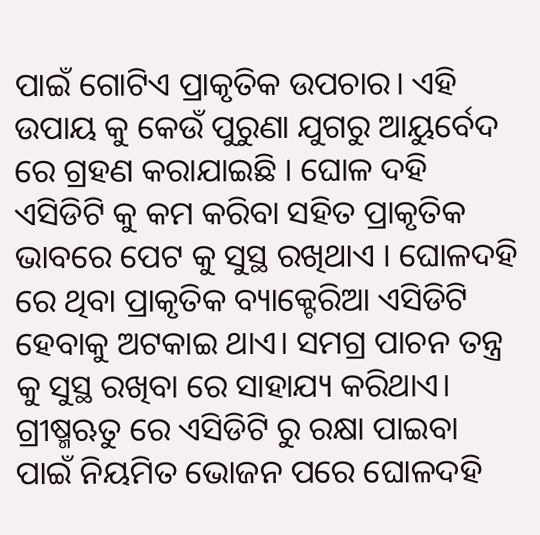ପାଇଁ ଗୋଟିଏ ପ୍ରାକୃତିକ ଉପଚାର। ଏହି ଉପାୟ କୁ କେଉଁ ପୁରୁଣା ଯୁଗରୁ ଆୟୁର୍ବେଦ ରେ ଗ୍ରହଣ କରାଯାଇଛି । ଘୋଳ ଦହି ଏସିଡିଟି କୁ କମ କରିବା ସହିତ ପ୍ରାକୃତିକ ଭାବରେ ପେଟ କୁ ସୁସ୍ଥ ରଖିଥାଏ । ଘୋଳଦହି ରେ ଥିବା ପ୍ରାକୃତିକ ବ୍ୟାକ୍ଟେରିଆ ଏସିଡିଟି ହେବାକୁ ଅଟକାଇ ଥାଏ। ସମଗ୍ର ପାଚନ ତନ୍ତ୍ର କୁ ସୁସ୍ଥ ରଖିବା ରେ ସାହାଯ୍ୟ କରିଥାଏ। ଗ୍ରୀଷ୍ମଋତୁ ରେ ଏସିଡିଟି ରୁ ରକ୍ଷା ପାଇବା ପାଇଁ ନିୟମିତ ଭୋଜନ ପରେ ଘୋଳଦହି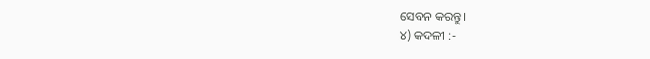ସେବନ କରନ୍ତୁ।
୪) କଦଳୀ :-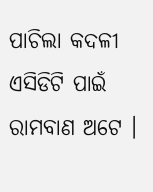ପାଚିଲା କଦଳୀ ଏସିଡିଟି ପାଇଁ ରାମବାଣ ଅଟେ ।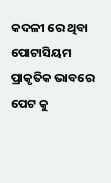କଦଳୀ ରେ ଥିବା ପୋଟାସିୟମ ପ୍ରାକୃତିକ ଭାବରେ ପେଟ କୁ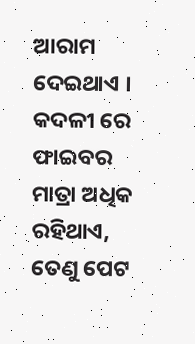ଆରାମ ଦେଇଥାଏ । କଦଳୀ ରେ ଫାଇବର ମାତ୍ରା ଅଧିକ ରହିଥାଏ, ତେଣୁ ପେଟ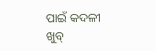ପାଇଁ କଦଳୀ ଖୁବ୍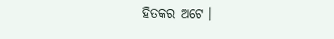ହିତକର ଅଟେ ।